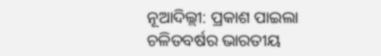ନୂଆଦିଲ୍ଲୀ: ପ୍ରକାଶ ପାଇଲା ଚଳିତବର୍ଷର ଭାରତୀୟ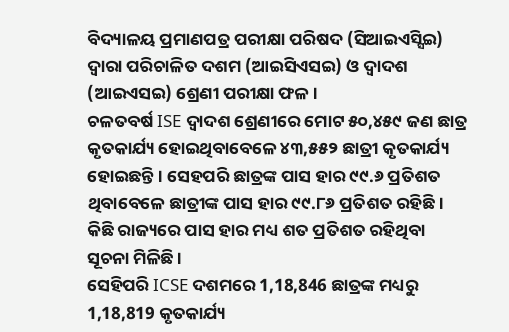ବିଦ୍ୟାଳୟ ପ୍ରମାଣପତ୍ର ପରୀକ୍ଷା ପରିଷଦ (ସିଆଇଏସ୍ସିଇ) ଦ୍ବାରା ପରିଚାଳିତ ଦଶମ (ଆଇସିଏସଇ) ଓ ଦ୍ବାଦଶ (ଆଇଏସଇ) ଶ୍ରେଣୀ ପରୀକ୍ଷା ଫଳ ।
ଚଳତବର୍ଷ ISE ଦ୍ବାଦଶ ଶ୍ରେଣୀରେ ମୋଟ ୫୦,୪୫୯ ଜଣ ଛାତ୍ର କୃତକାର୍ଯ୍ୟ ହୋଇଥିବାବେଳେ ୪୩,୫୫୨ ଛାତ୍ରୀ କୃତକାର୍ଯ୍ୟ ହୋଇଛନ୍ତି । ସେହପରି ଛାତ୍ରଙ୍କ ପାସ ହାର ୯୯.୬ ପ୍ରତିଶତ ଥିବାବେଳେ ଛାତ୍ରୀଙ୍କ ପାସ ହାର ୯୯.୮୬ ପ୍ରତିଶତ ରହିଛି । କିଛି ରାଜ୍ୟରେ ପାସ ହାର ମଧ୍ୟ ଶତ ପ୍ରତିଶତ ରହିଥିବା ସୂଚନା ମିଳିଛି ।
ସେହିପରି ICSE ଦଶମରେ 1,18,846 ଛାତ୍ରଙ୍କ ମଧ୍ୟରୁ 1,18,819 କୃତକାର୍ଯ୍ୟ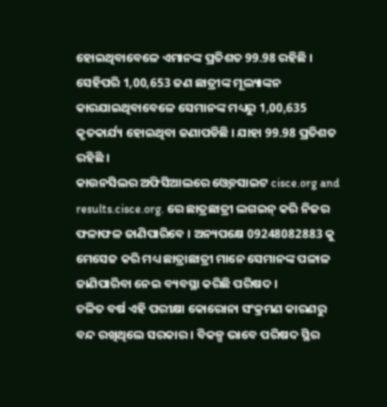ହୋଇଥିବାବେଳେ ଏମାନଙ୍କ ପ୍ରତିଶତ 99.98 ରହିଛି । ସେହିପରି 1,00,653 ଜଣ ଛାତ୍ରୀଙ୍କ ମୂଲ୍ୟାଙ୍କନ କାରଯାଇଥିବାବେଳେ ସେମାନଙ୍କ ମଧ୍ୟରୁ 1,00,635 କୃତକାର୍ଯ୍ୟ ହୋଇଥିବା ଜଣାପଡିଛି । ଯାହା 99.98 ପ୍ରତିଶତ ରହିଛି ।
କାଉନସିଲର ଅଫିସିଆଲରେ ଓ୍ବେବସାଇଟ cisce.org and results.cisce.org. ରେ ଛାତ୍ରଛାତ୍ରୀ ଲଗଇନ୍ କରି ନିଜର ଫଳାଫଳ ଜାଣିପାରିବେ । ଅନ୍ୟପକ୍ଷେ 09248082883 କୁ ମେସେଜ କରି ମଧ୍ୟ ଛାତ୍ରାଛାତ୍ରୀ ମାନେ ସେମାନଙ୍କ ପଳାଳ ଜାଣିପାରିବା ନେଇ ବ୍ୟବସ୍ଥା କରିଛି ପରିଷଦ ।
ଚଳିତ ବର୍ଷ ଏହି ପରୀକ୍ଷା କୋରୋନା ସଂକ୍ରମଣ କାରଣରୁ ବନ୍ଦ ରଖିଥିଲେ ସରକାର । ବିକଳ୍ପ ଭାବେ ପରିଷଦ ସ୍ଥିର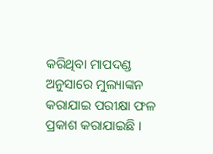କରିଥିବା ମାପଦଣ୍ଡ ଅନୁସାରେ ମୁଲ୍ୟାଙ୍କନ କରାଯାଇ ପରୀକ୍ଷା ଫଳ ପ୍ରକାଶ କରାଯାଇଛି ।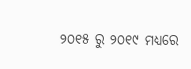୨୦୧୫ ରୁ ୨୦୧୯ ମଧ୍ୟରେ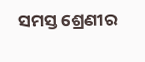ସମସ୍ତ ଶ୍ରେଣୀର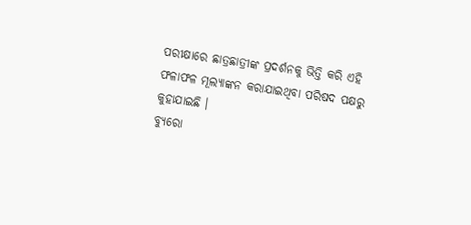ପରୀକ୍ଷାରେ ଛାତ୍ରଛାତ୍ରୀଙ୍କ ପ୍ରଦର୍ଶନକୁ ଭିତ୍ତି କରି ଏହି ଫଳାଫଳ ମୂଲ୍ୟାଙ୍କନ କରାଯାଇଥିବା ପରିଷଦ ପକ୍ଷରୁ କୁହାଯାଇଛି ।
ବ୍ୟୁରୋ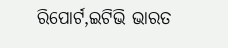ରିପୋର୍ଟ,ଇଟିଭି ଭାରତ